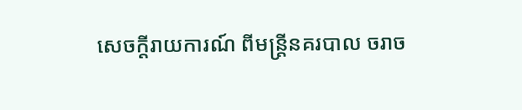សេចក្តីរាយការណ៍ ពីមន្រ្តីនគរបាល ចរាច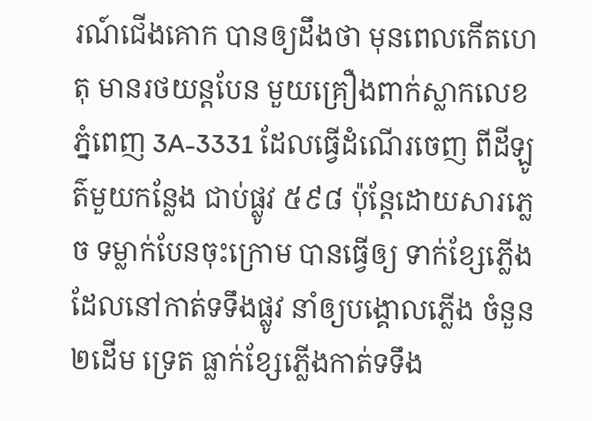រណ៍ជើងគោក បានឲ្យដឹងថា មុនពេលកើតហេតុ មានរថយន្តបែន មួយគ្រឿងពាក់ស្លាកលេខ ភ្នំពេញ 3A-3331 ដែលធ្វើដំណើរចេញ ពីដីឡូត៌មួយកន្លែង ជាប់ផ្លូវ ៥៩៨ ប៉ុន្តែដោយសារភ្លេច ទម្លាក់បែនចុះក្រោម បានធ្វើឲ្យ ទាក់ខ្សែភ្លើង ដែលនៅកាត់ទទឹងផ្លូវ នាំឲ្យបង្គោលភ្លើង ចំនួន២ដើម ទ្រេត ធ្លាក់ខ្សែភ្លើងកាត់ទទឹង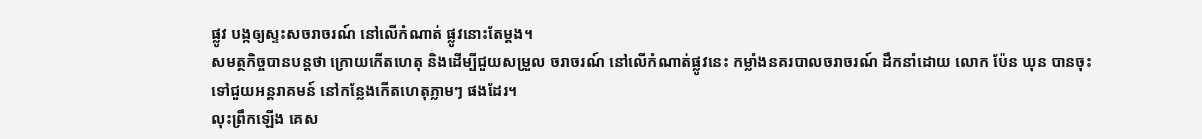ផ្លូវ បង្កឲ្យស្ទះសចរាចរណ៍ នៅលើកំណាត់ ផ្លូវនោះតែម្តង។
សមត្ថកិច្ចបានបន្តថា ក្រោយកើតហេតុ និងដើម្បីជួយសម្រួល ចរាចរណ៍ នៅលើកំណាត់ផ្លូវនេះ កម្លាំងនគរបាលចរាចរណ៍ ដឹកនាំដោយ លោក ប៉ែន ឃុន បានចុះទៅជួយអន្តរាគមន៍ នៅកន្លែងកើតហេតុភ្លាមៗ ផងដែរ។
លុះព្រឹកឡើង គេស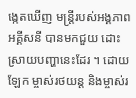ង្កេតឃើញ មន្រ្តីរបស់អង្គភាព អគ្គីសនី បានមកជួយ ដោះស្រាយបញ្ហានេះដែរ ។ ដោយឡែក ម្ចាស់រថយន្ត និងម្ចាស់រ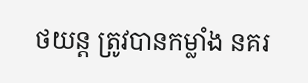ថយន្ត ត្រូវបានកម្លាំង នគរ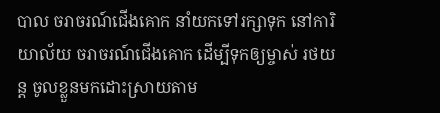បាល ចរាចរណ៍ជើងគោក នាំយកទៅរក្សាទុក នៅការិយាល័យ ចរាចរណ៍ជើងគោក ដើម្បីទុកឲ្យម្ចាស់ រថយន្ត ចូលខ្លួនមកដោះស្រាយតាម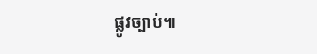ផ្លូវច្បាប់៕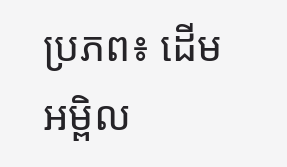ប្រភព៖ ដើមអម្ពិល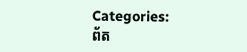Categories:
ព័ត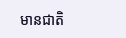មានជាតិ